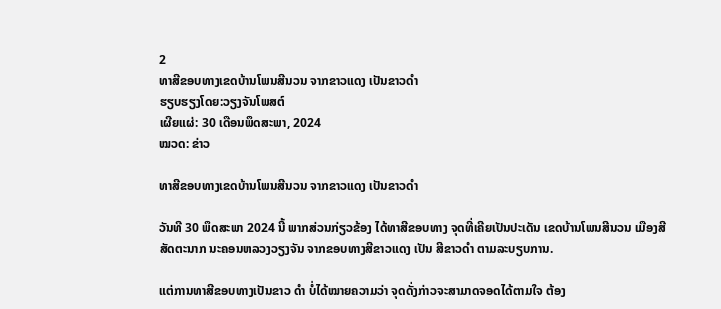2
ທາສີຂອບທາງເຂດບ້ານໂພນສີນວນ ຈາກຂາວແດງ ເປັນຂາວດຳ
ຮຽບຮຽງໂດຍ:ວຽງຈັນໂພສຕ໌
ເຜີຍແຜ່: 30 ເດືອນພຶດສະພາ, 2024
ໝວດ: ຂ່າວ

ທາສີຂອບທາງເຂດບ້ານໂພນສີນວນ ຈາກຂາວແດງ ເປັນຂາວດຳ

ວັນທີ 30 ພຶດສະພາ 2024 ນີ້ ພາກສ່ວນກ່ຽວຂ້ອງ ໄດ້ທາສີຂອບທາງ ຈຸດທີ່ເຄີຍເປັນປະເດັນ ເຂດບ້ານໂພນສີນວນ ເມືອງສີສັດຕະນາກ ນະຄອນຫລວງວຽງຈັນ ຈາກຂອບທາງສີຂາວແດງ ເປັນ ສີຂາວດຳ ຕາມລະບຽບການ.

ແຕ່ການທາສີຂອບທາງເປັນຂາວ ດຳ ບໍ່ໄດ້ໝາຍຄວາມວ່າ ຈຸດດັ່ງກ່າວຈະສາມາດຈອດໄດ້ຕາມໃຈ ຕ້ອງ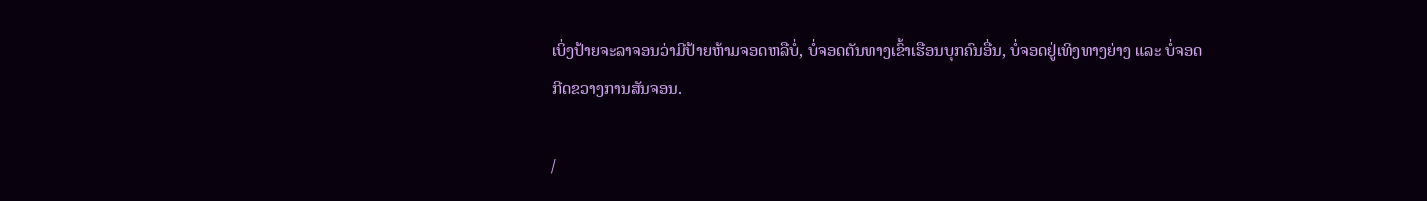ເບິ່ງປ້າຍຈະລາຈອນວ່າມີປ້າຍຫ້າມຈອດຫລືບໍ່, ບໍ່ຈອດຕັນທາງເຂົ້າເຮືອນບຸກຄົນອື່ນ, ບໍ່ຈອດຢູ່ເທິງທາງຍ່າງ ແລະ ບໍ່ຈອດກີດຂວາງການສັນຈອນ.

/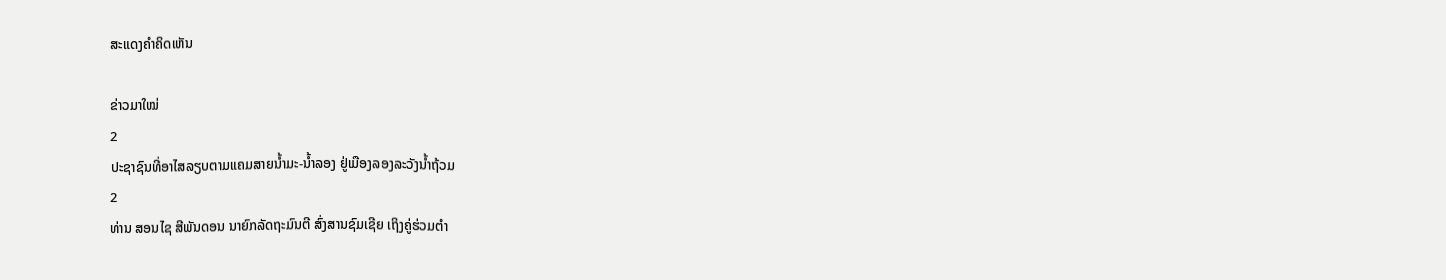ສະແດງຄຳຄິດເຫັນ

ຂ່າວມາໃໝ່
2
ປະຊາຊົນທີ່ອາໄສລຽບຕາມແຄມສາຍນໍ້າມະ-ນໍ້າລອງ ຢູ່ເມືອງລອງລະວັງນໍ້າຖ້ວມ
2
ທ່ານ ສອນໄຊ ສີພັນດອນ ນາຍົກລັດຖະມົນຕີ ສົ່ງສານຊົມເຊີຍ ເຖິງຄູ່ຮ່ວມຕຳ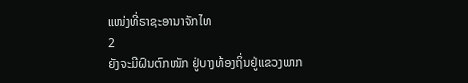ແໜ່ງທີ່ຣາຊະອານາຈັກໄທ
2
ຍັງຈະມີຝົນຕົກໜັກ ຢູ່ບາງທ້ອງຖິ່ນຢູ່ແຂວງພາກ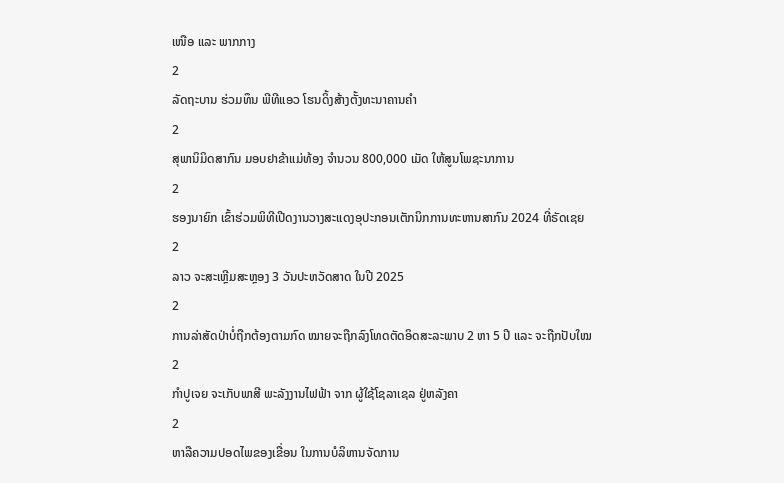ເໜືອ ແລະ ພາກກາງ
2
ລັດຖະບານ ຮ່ວມທຶນ ພີທີແອວ ໂຮນດິ້ງສ້າງຕັ້ງທະນາຄານຄຳ
2
ສຸພານິມິດສາກົນ ມອບຢາຂ້າແມ່ທ້ອງ ຈຳນວນ 800,000 ເມັດ ໃຫ້ສູນໂພຊະນາການ
2
ຮອງນາຍົກ ເຂົ້າຮ່ວມພິທີເປີດງານວາງສະແດງອຸປະກອນເຕັກນິກການທະຫານສາກົນ 2024 ທີ່ຣັດເຊຍ
2
ລາວ ຈະສະເຫຼີມສະຫຼອງ 3 ວັນປະຫວັດສາດ ໃນປີ 2025
2
ການລ່າສັດປ່າບໍ່ຖືກຕ້ອງຕາມກົດ ໝາຍຈະຖືກລົງໂທດຕັດອິດສະລະພາບ 2 ຫາ 5 ປີ ແລະ ຈະຖືກປັບໃໝ
2
ກຳປູເຈຍ ຈະເກັບພາສີ ພະລັງງານໄຟຟ້າ ຈາກ ຜູ້ໃຊ້ໂຊລາເຊລ ຢູ່ຫລັງຄາ
2
ຫາລືຄວາມປອດໄພຂອງເຂື່ອນ ໃນການບໍລິຫານຈັດການ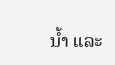ນໍ້າ ແລະ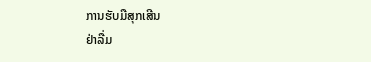ການຮັບມືສຸກເສີນ
ຢ່າລື່ມ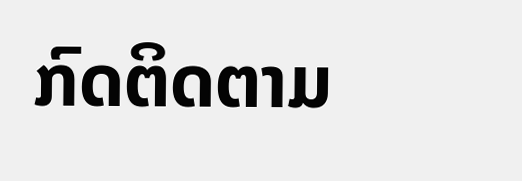ກົດຕິດຕາມ